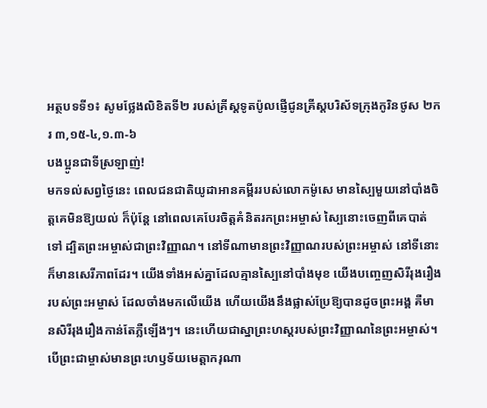អត្ថបទទី១៖ សូមថ្លែងលិខិតទី២ របស់គ្រីស្តទូតប៉ូលផ្ញើជូនគ្រីស្តបរិស័ទក្រុងកូរិនថូស ២ករ ៣,១៥-៤,១.៣-៦
បងប្អូនជាទីស្រឡាញ់!
មកទល់សព្វថ្ងៃនេះ ពេលជនជាតិយូដាអានគម្ពីររបស់លោកម៉ូសេ មានស្បៃមួយនៅបាំងចិត្តគេមិនឱ្យយល់ ក៏ប៉ុន្តែ នៅពេលគេបែរចិត្តគំនិតរកព្រះអម្ចាស់ ស្បៃនោះចេញពីគេបាត់ទៅ ដ្បិតព្រះអម្ចាស់ជាព្រះវិញ្ញាណ។ នៅទីណាមានព្រះវិញ្ញាណរបស់ព្រះអម្ចាស់ នៅទីនោះក៏មានសេរីភាពដែរ។ យើងទាំងអស់គ្នាដែលគ្មានស្បៃនៅបាំងមុខ យើងបញេ្ចញសិរីរុងរឿងរបស់ព្រះអម្ចាស់ ដែលចាំងមកលើយើង ហើយយើងនឹងផ្លាស់ប្រែឱ្យបានដូចព្រះអង្គ គឺមានសិរីរុងរឿងកាន់តែភ្លឺឡើងៗ។ នេះហើយជាស្នាព្រះហស្តរបស់ព្រះវិញ្ញាណនៃព្រះអម្ចាស់។ បើព្រះជាម្ចាស់មានព្រះហឫទ័យមេត្តាករុណា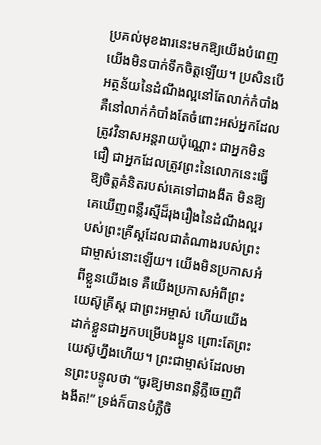ប្រគល់មុខងារនេះមកឱ្យយើងបំពេញ យើងមិនបាក់ទឹកចិត្តឡើយ។ ប្រសិនបើអត្ថន័យនៃដំណឹងល្អនៅតែលាក់កំបាំង គឺនៅលាក់កំបាំងតែចំពោះអស់អ្នកដែលត្រូវវិនាសអន្តរាយប៉ុណ្ណោះ ជាអ្នកមិនជឿ ជាអ្នកដែលត្រូវព្រះនៃលោកនេះធ្វើឱ្យចិត្តគំនិតរបស់គេទៅជាងងឹត មិនឱ្យគេឃើញពន្លឺរស្មីដ៏រុងរឿងនៃដំណឹងល្អរបស់ព្រះគ្រីស្តដែលជាតំណាងរបស់ព្រះជាម្ចាស់នោះឡើយ។ យើងមិនប្រកាសអំពីខ្លួនយើងទេ គឺយើងប្រកាសអំពីព្រះយេស៊ូគ្រីស្ត ជាព្រះអម្ចាស់ ហើយយើងដាក់ខ្លួនជាអ្នកបម្រើបងប្អូន ព្រោះតែព្រះយេស៊ូហ្នឹងហើយ។ ព្រះជាម្ចាស់ដែលមានព្រះបន្ទូលថា “ចូរឱ្យមានពន្លឺភ្លឺចេញពីងងឹត!” ទ្រង់ក៏បានបំភ្លឺចិ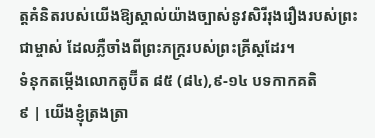ត្តគំនិតរបស់យើងឱ្យស្គាល់យ៉ាងច្បាស់នូវសិរីរុងរឿងរបស់ព្រះជាម្ចាស់ ដែលភ្លឺចាំងពីព្រះភក្ត្ររបស់ព្រះគ្រីស្តដែរ។
ទំនុកតម្កើងលោកតូប៊ីត ៨៥ (៨៤),៩-១៤ បទកាកគតិ
៩ | យើងខ្ញុំត្រងត្រា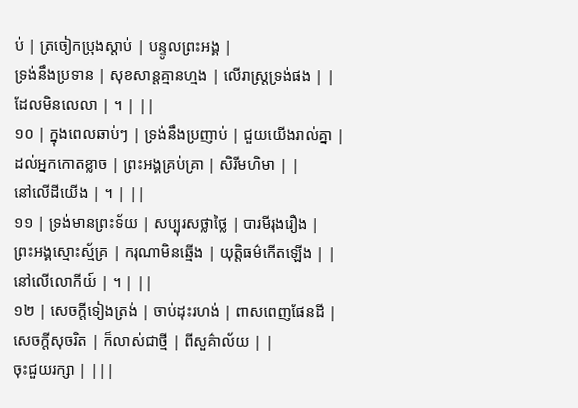ប់ | ត្រចៀកប្រុងស្តាប់ | បន្ទូលព្រះអង្គ |
ទ្រង់នឹងប្រទាន | សុខសាន្តគ្មានហ្មង | លើរាស្ត្រទ្រង់ផង | |
ដែលមិនលេលា | ។ | ||
១០ | ក្នុងពេលឆាប់ៗ | ទ្រង់នឹងប្រញាប់ | ជួយយើងរាល់គ្នា |
ដល់អ្នកកោតខ្លាច | ព្រះអង្គគ្រប់គ្រា | សិរីមហិមា | |
នៅលើដីយើង | ។ | ||
១១ | ទ្រង់មានព្រះទ័យ | សប្បុរសថ្លាថ្លៃ | បារមីរុងរឿង |
ព្រះអង្គស្មោះស្ម័គ្រ | ករុណាមិនឆ្មើង | យុតិ្តធម៌កើតឡើង | |
នៅលើលោកីយ៍ | ។ | ||
១២ | សេចក្តីទៀងត្រង់ | ចាប់ដុះរហង់ | ពាសពេញផែនដី |
សេចក្តីសុចរិត | ក៏លាស់ជាថ្មី | ពីសួគ៌ាល័យ | |
ចុះជួយរក្សា | |||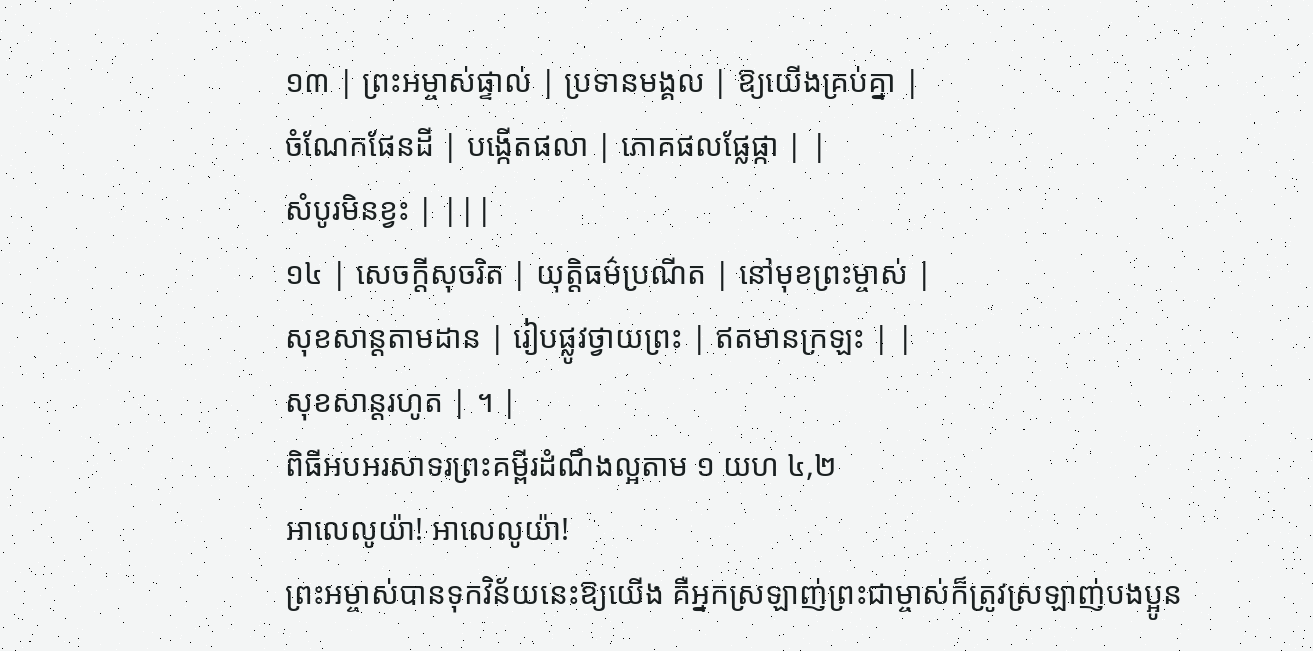១៣ | ព្រះអម្ចាស់ផ្ទាល់ | ប្រទានមង្គល | ឱ្យយើងគ្រប់គ្នា |
ចំណែកផែនដី | បង្កើតផលា | ភោគផលផ្លែផ្កា | |
សំបូរមិនខ្វះ | |||
១៤ | សេចក្តីសុចរិត | យុត្តិធម៌ប្រណីត | នៅមុខព្រះម្ចាស់ |
សុខសាន្តតាមដាន | រៀបផ្លូវថ្វាយព្រះ | ឥតមានក្រឡះ | |
សុខសាន្តរហូត | ។ |
ពិធីអបអរសាទរព្រះគម្ពីរដំណឹងល្អតាម ១ យហ ៤,២
អាលេលូយ៉ា! អាលេលូយ៉ា!
ព្រះអម្ចាស់បានទុកវិន័យនេះឱ្យយើង គឺអ្នកស្រឡាញ់ព្រះជាម្ចាស់ក៏ត្រូវស្រឡាញ់បងប្អូន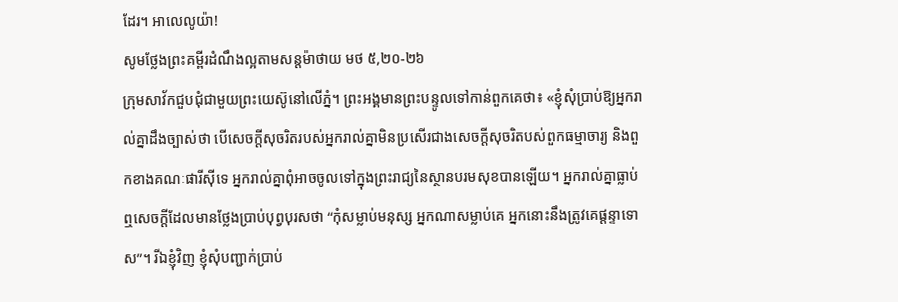ដែរ។ អាលេលូយ៉ា!
សូមថ្លែងព្រះគម្ពីរដំណឹងល្អតាមសន្តម៉ាថាយ មថ ៥,២០-២៦
ក្រុមសាវ័កជួបជុំជាមួយព្រះយេស៊ូនៅលើភ្នំ។ ព្រះអង្គមានព្រះបន្ទូលទៅកាន់ពួកគេថា៖ «ខ្ញុំសុំប្រាប់ឱ្យអ្នករាល់គ្នាដឹងច្បាស់ថា បើសេចក្តីសុចរិតរបស់អ្នករាល់គ្នាមិនប្រសើរជាងសេចក្តីសុចរិតបស់ពួកធម្មាចារ្យ និងពួកខាងគណៈផារីស៊ីទេ អ្នករាល់គ្នាពុំអាចចូលទៅក្នុងព្រះរាជ្យនៃស្ថានបរមសុខបានឡើយ។ អ្នករាល់គ្នាធ្លាប់ឮសេចក្តីដែលមានថ្លែងប្រាប់បុព្វបុរសថា “កុំសម្លាប់មនុស្ស អ្នកណាសម្លាប់គេ អ្នកនោះនឹងត្រូវគេផ្តន្ទាទោស”។ រីឯខ្ញុំវិញ ខ្ញុំសុំបញ្ជាក់ប្រាប់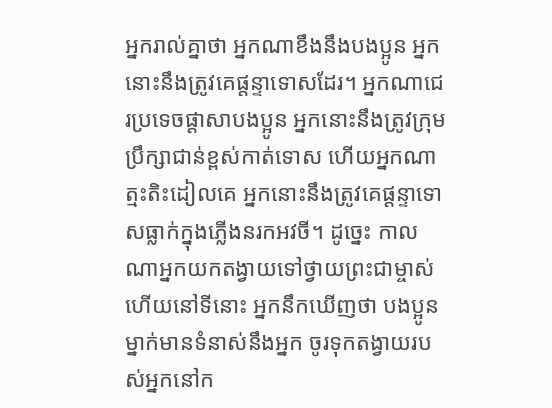អ្នករាល់គ្នាថា អ្នកណាខឹងនឹងបងប្អូន អ្នកនោះនឹងត្រូវគេផ្តន្ទាទោសដែរ។ អ្នកណាជេរប្រទេចផ្តាសាបងប្អូន អ្នកនោះនឹងត្រូវក្រុមប្រឹក្សាជាន់ខ្ពស់កាត់ទោស ហើយអ្នកណាត្មះតិះដៀលគេ អ្នកនោះនឹងត្រូវគេផ្តន្ទាទោសធ្លាក់ក្នុងភ្លើងនរកអវចី។ ដូច្នេះ កាលណាអ្នកយកតង្វាយទៅថ្វាយព្រះជាម្ចាស់ ហើយនៅទីនោះ អ្នកនឹកឃើញថា បងប្អូនម្នាក់មានទំនាស់នឹងអ្នក ចូរទុកតង្វាយរបស់អ្នកនៅក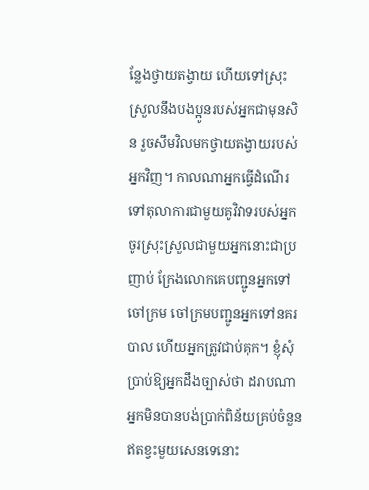ន្លែងថ្វាយតង្វាយ ហើយទៅស្រុះស្រួលនឹងបងប្អូនរបស់អ្នកជាមុនសិន រួចសឹមវិលមកថ្វាយតង្វាយរបស់អ្នកវិញ។ កាលណាអ្នកធ្វើដំណើរទៅតុលាការជាមួយគូវិវាទរបស់អ្នក ចូរស្រុះស្រួលជាមួយអ្នកនោះជាប្រញាប់ ក្រែងលោកគេបញ្ជូនអ្នកទៅចៅក្រម ចៅក្រមបញ្ជូនអ្នកទៅនគរបាល ហើយអ្នកត្រូវជាប់គុក។ ខ្ញុំសុំប្រាប់ឱ្យអ្នកដឹងច្បាស់ថា ដរាបណាអ្នកមិនបានបង់ប្រាក់ពិន័យគ្រប់ចំនួន ឥតខ្វះមួយសេនទេនោះ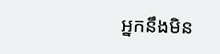អ្នកនឹងមិន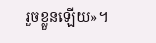រួចខ្លួនឡើយ»។